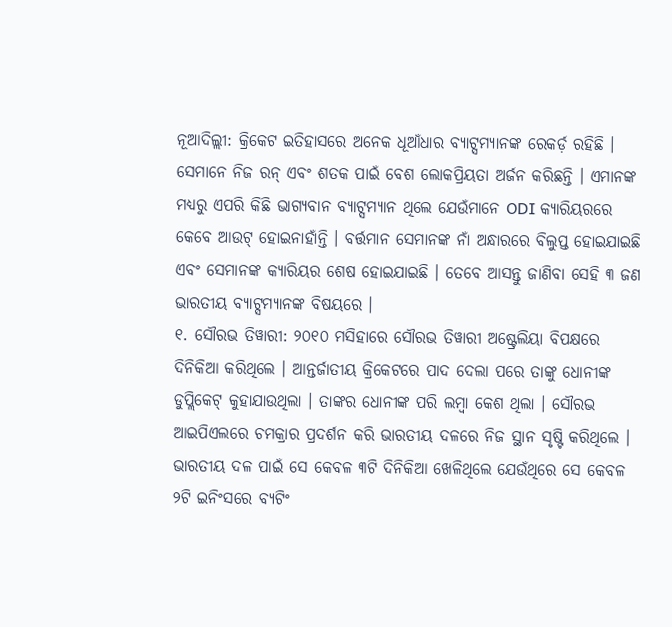ନୂଆଦିଲ୍ଲୀ: କ୍ରିକେଟ ଇତିହାସରେ ଅନେକ ଧୂଆଁଧାର ବ୍ୟାଟ୍ସମ୍ୟାନଙ୍କ ରେକର୍ଡ଼ ରହିଛି । ସେମାନେ ନିଜ ରନ୍ ଏବଂ ଶତକ ପାଇଁ ବେଶ ଲୋକପ୍ରିୟତା ଅର୍ଜନ କରିଛନ୍ତି । ଏମାନଙ୍କ ମଧ୍ୟରୁ ଏପରି କିଛି ଭାଗ୍ୟବାନ ବ୍ୟାଟ୍ସମ୍ୟାନ ଥିଲେ ଯେଉଁମାନେ ODI କ୍ୟାରିୟରରେ କେବେ ଆଉଟ୍ ହୋଇନାହାଁନ୍ତି । ବର୍ତ୍ତମାନ ସେମାନଙ୍କ ନାଁ ଅନ୍ଧାରରେ ବିଲୁପ୍ତ ହୋଇଯାଇଛି ଏବଂ ସେମାନଙ୍କ କ୍ୟାରିୟର ଶେଷ ହୋଇଯାଇଛି । ତେବେ ଆସନ୍ତୁ ଜାଣିବା ସେହି ୩ ଜଣ ଭାରତୀୟ ବ୍ୟାଟ୍ସମ୍ୟାନଙ୍କ ବିଷୟରେ ।
୧. ସୌରଭ ତିୱାରୀ: ୨୦୧୦ ମସିହାରେ ସୌରଭ ତିୱାରୀ ଅଷ୍ଟ୍ରେଲିୟା ବିପକ୍ଷରେ ଦିନିକିଆ କରିଥିଲେ । ଆନ୍ତର୍ଜାତୀୟ କ୍ରିକେଟରେ ପାଦ ଦେଲା ପରେ ତାଙ୍କୁ ଧୋନୀଙ୍କ ଡୁପ୍ଲିକେଟ୍ କୁହାଯାଉଥିଲା । ତାଙ୍କର ଧୋନୀଙ୍କ ପରି ଲମ୍ବା କେଶ ଥିଲା । ସୌରଭ ଆଇପିଏଲରେ ଚମକ୍ରାର ପ୍ରଦର୍ଶନ କରି ଭାରତୀୟ ଦଳରେ ନିଜ ସ୍ଥାନ ସୃଷ୍ଟି କରିଥିଲେ । ଭାରତୀୟ ଦଳ ପାଇଁ ସେ କେବଳ ୩ଟି ଦିନିକିଆ ଖେଳିଥିଲେ ଯେଉଁଥିରେ ସେ କେବଳ ୨ଟି ଇନିଂସରେ ବ୍ୟଟିଂ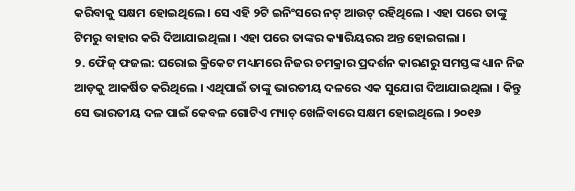କରିବାକୁ ସକ୍ଷମ ହୋଇଥିଲେ । ସେ ଏହି ୨ଟି ଇନିଂସରେ ନଟ୍ ଆଉଟ୍ ରହିଥିଲେ । ଏହା ପରେ ତାଙ୍କୁ ଟିମରୁ ବାହାର କରି ଦିଆଯାଇଥିଲା । ଏହା ପରେ ତାଙ୍କର କ୍ୟାରିୟରର ଅନ୍ତ ହୋଇଗଲା ।
୨. ଫୈଜ୍ ଫଜଲ: ଘରୋଇ କ୍ରିକେଟ ମଧ୍ୟମରେ ନିଜର ଚମକ୍ରାର ପ୍ରଦର୍ଶନ କାରଣରୁ ସମସ୍ତଙ୍କ ଧ୍ୟାନ ନିଜ ଆଡ଼କୁ ଆକର୍ଷିତ କରିଥିଲେ । ଏଥିପାଇଁ ତାଙ୍କୁ ଭାରତୀୟ ଦଳରେ ଏକ ସୁଯୋଗ ଦିଆଯାଇଥିଲା । କିନ୍ତୁ ସେ ଭାରତୀୟ ଦଳ ପାଇଁ କେବଳ ଗୋଟିଏ ମ୍ୟାଚ୍ ଖେଳିବାରେ ସକ୍ଷମ ହୋଇଥିଲେ । ୨୦୧୬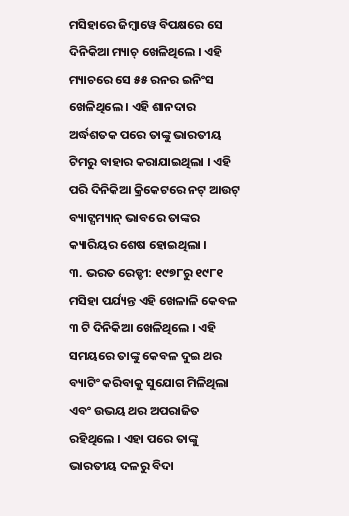ମସିହାରେ ଜିମ୍ବାୱେ ବିପକ୍ଷରେ ସେ ଦିନିକିଆ ମ୍ୟାଚ୍ ଖେଳିଥିଲେ । ଏହି ମ୍ୟାଚରେ ସେ ୫୫ ରନର ଇନିଂସ ଖେଳିଥିଲେ । ଏହି ଶାନଦାର ଅର୍ଦ୍ଧଶତକ ପରେ ତାଙ୍କୁ ଭାରତୀୟ ଟିମରୁ ବାହାର କରାଯାଇଥିଲା । ଏହି ପରି ଦିନିକିଆ କ୍ରିକେଟରେ ନଟ୍ ଆଉଟ୍ ବ୍ୟାଟ୍ସମ୍ୟାନ୍ ଭାବରେ ତାଙ୍କର କ୍ୟାରିୟର ଶେଷ ହୋଇଥିଲା ।
୩. ଭରତ ରେଡ୍ଡୀ: ୧୯୭୮ରୁ ୧୯୮୧ ମସିହା ପର୍ଯ୍ୟନ୍ତ ଏହି ଖେଳାଳି କେବଳ ୩ ଟି ଦିନିକିଆ ଖେଳିଥିଲେ । ଏହି ସମୟରେ ତାଙ୍କୁ କେବଳ ଦୁଇ ଥର ବ୍ୟାଟିଂ କରିବାକୁ ସୁଯୋଗ ମିଳିଥିଲା ଏବଂ ଉଭୟ ଥର ଅପରାଜିତ ରହିଥିଲେ । ଏହା ପରେ ତାଙ୍କୁ ଭାରତୀୟ ଦଳରୁ ବିଦା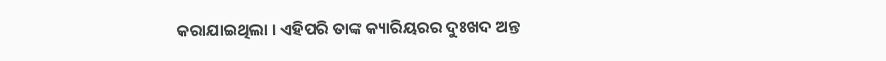କରାଯାଇଥିଲା । ଏହିପରି ତାଙ୍କ କ୍ୟାରିୟରର ଦୁଃଖଦ ଅନ୍ତ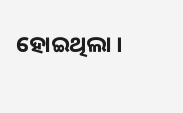ହୋଇଥିଲା ।